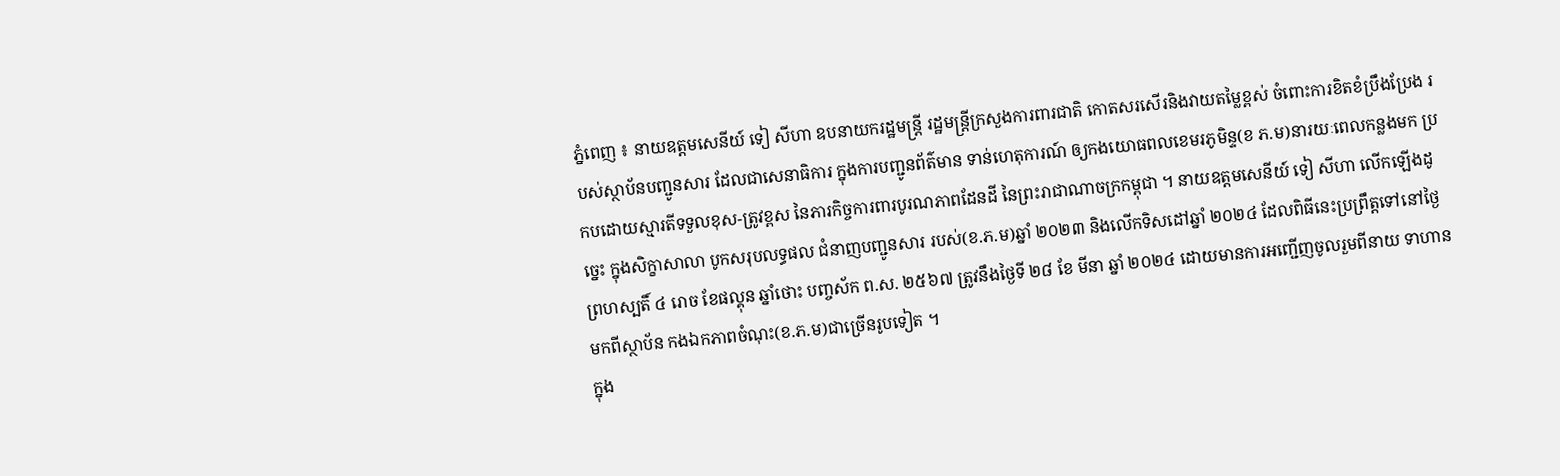ភ្នំពេញ ៖ នាយឧត្តមសេនីយ៍ ទៀ សីហា ឧបនាយករដ្ឋមន្ត្រី រដ្ឋមន្ត្រីក្រសួងការពារជាតិ កោតសរសើរនិងវាយតម្លៃខ្ពស់ ចំពោះការខិតខំប្រឹងប្រែង របស់ស្ថាប័នបញ្ជូនសារ ដែលជាសេនាធិការ ក្នុងការបញ្ជូនព័ត៌មាន ទាន់ហេតុការណ៍ ឲ្យកងយោធពលខេមរភូមិន្ទ(ខ ភ.ម)នារយៈពេលកន្លងមក ប្រកបដោយស្មារតីទទួលខុស-ត្រូវខ្ពស នៃភារកិច្ចការពារបូរណភាពដែនដី នៃព្រះរាជាណាចក្រកម្ពុជា ។ នាយឧត្តមសេនីយ៍ ទៀ សីហា លើកឡើងដូច្នេះ ក្នុងសិក្ខាសាលា បូកសរុបលទ្ធផល ជំនាញបញ្ជូនសារ របស់(ខ.ភ.ម)ឆ្នាំ ២០២៣ និងលើកទិសដៅឆ្នាំ ២០២៤ ដែលពិធីនេះប្រព្រឹត្តទៅនៅថ្ងៃព្រហស្បតិ៍ ៤ រោច ខែផល្គុន ឆ្នាំថោះ បញ្ចស័ក ព.ស. ២៥៦៧ ត្រូវនឹងថ្ងៃទី ២៨ ខែ មីនា ឆ្នាំ ២០២៤ ដោយមានការអញ្ជើញចូលរួមពីនាយ ទាហាន មកពីស្ថាប័ន កងឯកភាពចំណុះ(ខ.ភ.ម)ជាច្រើនរូបទៀត ។
ក្នុង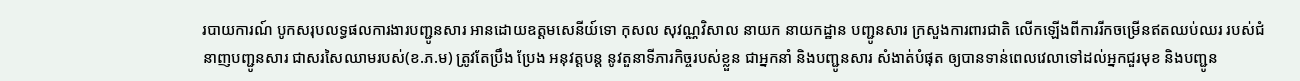របាយការណ៍ បូកសរុបលទ្ធផលការងារបញ្ជូនសារ អានដោយឧត្តមសេនីយ៍ទោ កុសល សុវណ្ណវិសាល នាយក នាយកដ្ឋាន បញ្ជូនសារ ក្រសួងការពារជាតិ លើកឡើងពីការរីកចម្រើនឥតឈប់ឈរ របស់ជំនាញបញ្ជូនសារ ជាសរសៃឈាមរបស់(ខ.ភ.ម) ត្រូវតែប្រឹង ប្រែង អនុវត្តបន្ត នូវតួនាទីភារកិច្ចរបស់ខ្លួន ជាអ្នកនាំ និងបញ្ជូនសារ សំងាត់បំផុត ឲ្យបានទាន់ពេលវេលាទៅដល់អ្នកជួរមុខ និងបញ្ជូន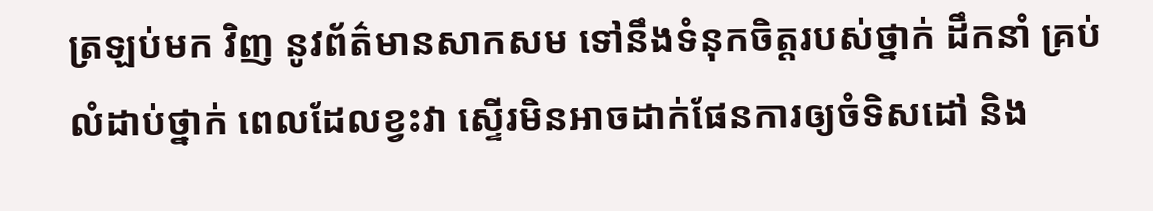ត្រឡប់មក វិញ នូវព័ត៌មានសាកសម ទៅនឹងទំនុកចិត្តរបស់ថ្នាក់ ដឹកនាំ គ្រប់លំដាប់ថ្នាក់ ពេលដែលខ្វះវា ស្ទើរមិនអាចដាក់ផែនការឲ្យចំទិសដៅ និង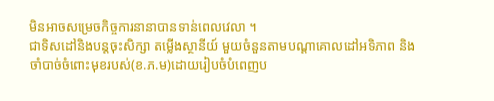មិនអាចសម្រេចកិច្ចការនានាបានទាន់ពេលវេលា ។
ជាទិសដៅនិងបន្តចុះសិក្សា តម្លើងស្ថានីយ៍ មួយចំនួនតាមបណ្ដាគោលដៅអទិភាព និងចាំបាច់ចំពោះមុខរបស់(ខ.ភ.ម)ដោយរៀបចំបំពេញប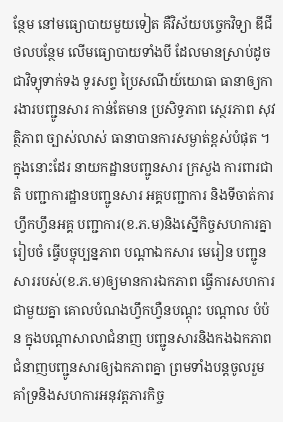ន្ថែម នៅមធ្យោបាយមួយទៀត គឺវិស័យបច្ចេកវិទ្យា ឌីជីថលបន្ថែម លើមធ្យោបាយទាំងបី ដែលមានស្រាប់ដូចជាវិទ្យុទាក់ទង ទូរសព្ទ ប្រៃសណីយ៍យោធា ធានាឲ្យការងារបញ្ជូនសារ កាន់តែមាន ប្រសិទ្ធភាព ស្ថេរភាព សុវត្ថិភាព ច្បាស់លាស់ ធានាបានការសម្ងាត់ខ្ពស់បំផុត ។ ក្នុងនោះដែរ នាយកដ្ឋានបញ្ជូនសារ ក្រសួង ការពារជាតិ បញ្ជាការដ្ឋានបញ្ជូនសារ អគ្គបញ្ជាការ និងទីចាត់ការហ្វឹកហ្វឹនអគ្គ បញ្ជាការ(ខ.ភ.ម)និងស្នើកិច្ចសហការគ្នារៀបចំ ធ្វើបច្ចុប្បន្នភាព បណ្ដាឯកសារ មេរៀន បញ្ជូនសាររបស់(ខ.ភ.ម)ឲ្យមានការឯកភាព ធ្វើការសហការជាមួយគ្នា គោលបំណងហ្វឹកហ្វឺនបណ្ដុះ បណ្ដាល បំប៉ន ក្នុងបណ្ដាសាលាជំនាញ បញ្ជូនសារនិងកងឯកភាពជំនាញបញ្ជូនសារឲ្យឯកភាពគ្នា ព្រមទាំងបន្តចូលរួមគាំទ្រនិងសហការអនុវត្តភារកិច្ច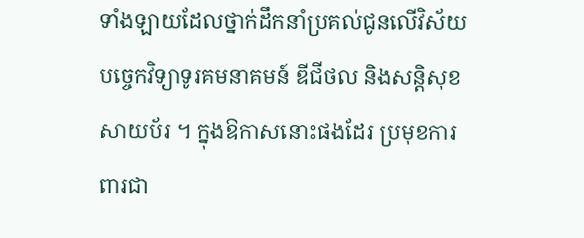ទាំងឡាយដែលថ្នាក់ដឹកនាំប្រគល់ជូនលើវិស័យបច្ចេកវិទ្យាទូរគមនាគមន៍ ឌីជីថល និងសន្តិសុខសាយប័រ ។ ក្នុងឱកាសនោះផងដែរ ប្រមុខការពារជា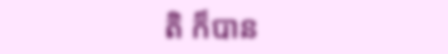តិ ក៏បាន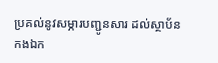ប្រគល់នូវសម្ភារបញ្ជូនសារ ដល់ស្ថាប័ន កងឯក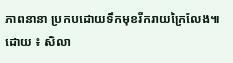ភាពនានា ប្រកបដោយទឹកមុខរីករាយក្រៃលែង៕
ដោយ ៖ សិលា